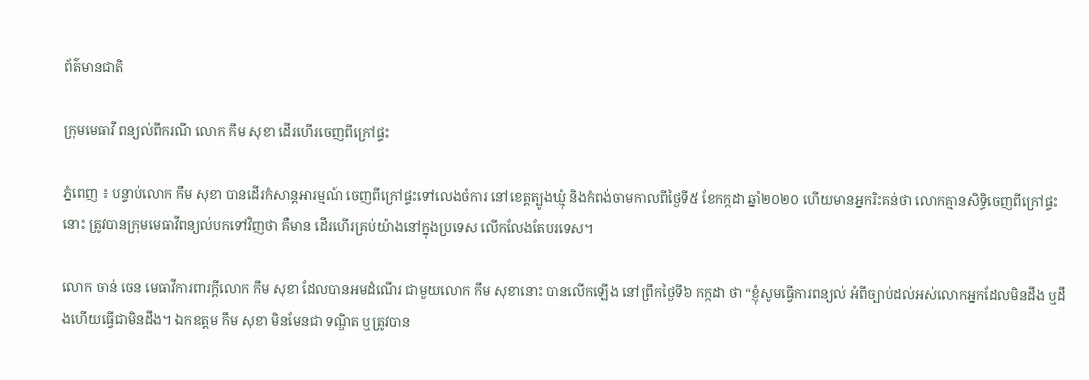ព័ត៌មានជាតិ

ក្រុមមេធាវី ពន្យល់ពីករណី លោក កឹម សុខា ដើរហើរចេញពីក្រៅផ្ទះ

ភ្នំពេញ ៖ បន្ទាប់លោក កឹម សុខា បានដើរកំសាន្តអារម្មណ៍ ចេញពីក្រៅផ្ទះទៅលេងចំការ នៅខេត្តត្បូងឃ្មុំ និងកំពង់ចាមកាលពីថ្ងៃទី៥ ខែកក្កដា ឆ្នាំ២០២០ ហើយមានអ្នករិះគន់ថា លោកគ្មានសិទ្ធិចេញពីក្រៅផ្ទះនោះ ត្រូវបានក្រុមមេធាវីពន្យល់បកទៅវិញថា គឺមាន ដើរហើរគ្រប់យ៉ាងនៅក្នុងប្រទេស លើកលែងតែបរទេស។

លោក ចាន់ ចេន មេធាវីការពារក្តីលោក កឹម សុខា ដែលបានអមដំណើរ ជាមួយលោក កឹម សុខានោះ បានលើកឡើង នៅព្រឹកថ្ងៃទី៦ កក្កដា ថា “ខ្ញុំសូមធ្វើការពន្យល់ អំពីច្បាប់ដល់អស់លោកអ្នកដែលមិនដឹង ឬដឹងហើយធ្វើជាមិនដឹង។ ឯកឧត្តម កឹម សុខា មិនមែនជា ទណ្ឌិត ឬត្រូវបាន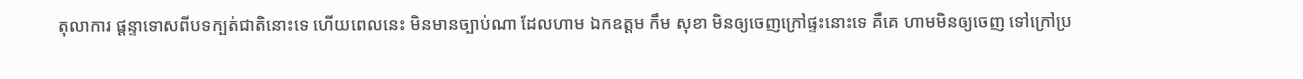តុលាការ ផ្តន្ទាទោសពីបទក្បត់ជាតិនោះទេ ហើយពេលនេះ មិនមានច្បាប់ណា ដែលហាម ឯកឧត្តម កឹម សុខា មិនឲ្យចេញក្រៅផ្ទះនោះទេ គឺគេ ហាមមិនឲ្យចេញ ទៅក្រៅប្រ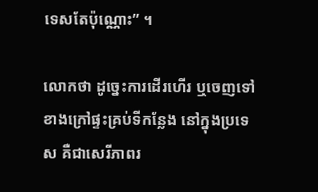ទេសតែប៉ុណ្ណោះ” ។

លោកថា ដូច្នេះការដើរហើរ ឬចេញទៅខាងក្រៅផ្ទះគ្រប់ទីកន្លែង នៅក្នុងប្រទេស គឺជាសេរីភាពរ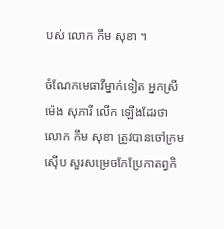បស់ លោក កឹម សុខា ។

ចំណែកមេធាវីម្នាក់ទៀត អ្នកស្រីម៉េង សុភារី លើក ឡើងដែរថា លោក កឹម សុខា ត្រូវបានចៅក្រមស៊ើប សួរសម្រេចកែប្រែកាតព្វកិ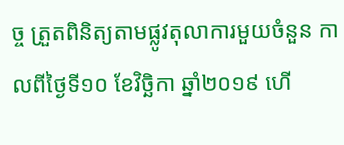ច្ច ត្រួតពិនិត្យតាមផ្លូវតុលាការមួយចំនួន កាលពីថ្ងៃទី១០ ខែវិច្ឆិកា ឆ្នាំ២០១៩ ហើ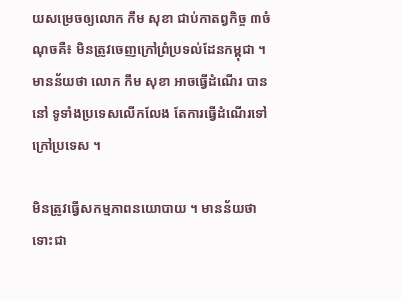យសម្រេចឲ្យលោក កឹម សុខា ជាប់កាតព្វកិច្ច ៣ចំណុចគឺ៖ មិនត្រូវចេញក្រៅព្រំប្រទល់ដែនកម្ពុជា ។ មានន័យថា លោក កឹម សុខា អាចធ្វើដំណើរ បាននៅ ទូទាំងប្រទេសលើកលែង តែការធ្វើដំណើរទៅក្រៅប្រទេស ។

មិនត្រូវធ្វើសកម្មភាពនយោបាយ ។ មានន័យថា ទោះជា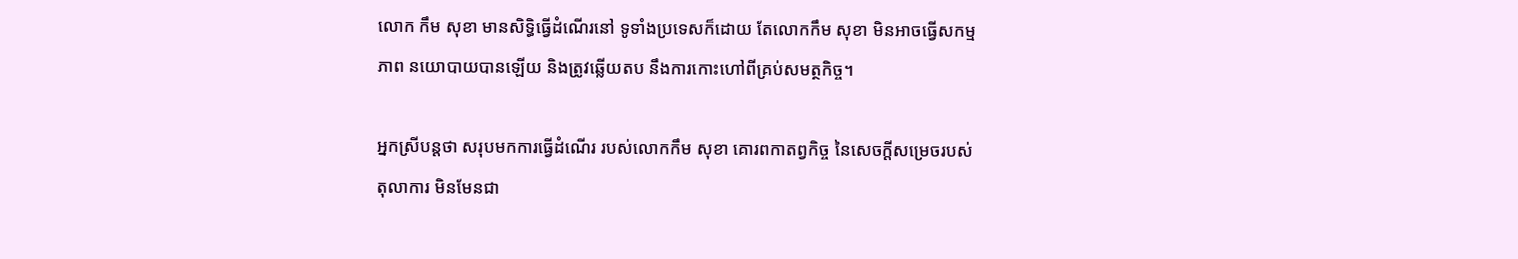លោក កឹម សុខា មានសិទ្ធិធ្វើដំណើរនៅ ទូទាំងប្រទេសក៏ដោយ តែលោកកឹម សុខា មិនអាចធ្វើសកម្មភាព នយោបាយបានឡើយ និងត្រូវឆ្លើយតប នឹងការកោះហៅពីគ្រប់សមត្ថកិច្ច។

អ្នកស្រីបន្តថា សរុបមកការធ្វើដំណើរ របស់លោកកឹម សុខា គោរពកាតព្វកិច្ច នៃសេចក្តីសម្រេចរបស់តុលាការ មិនមែនជា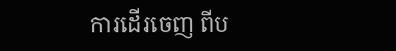ការដើរចេញ ពីប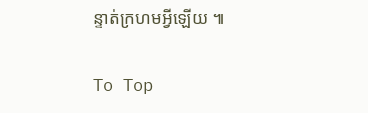ន្ទាត់ក្រហមអ្វីឡើយ ៕

To Top